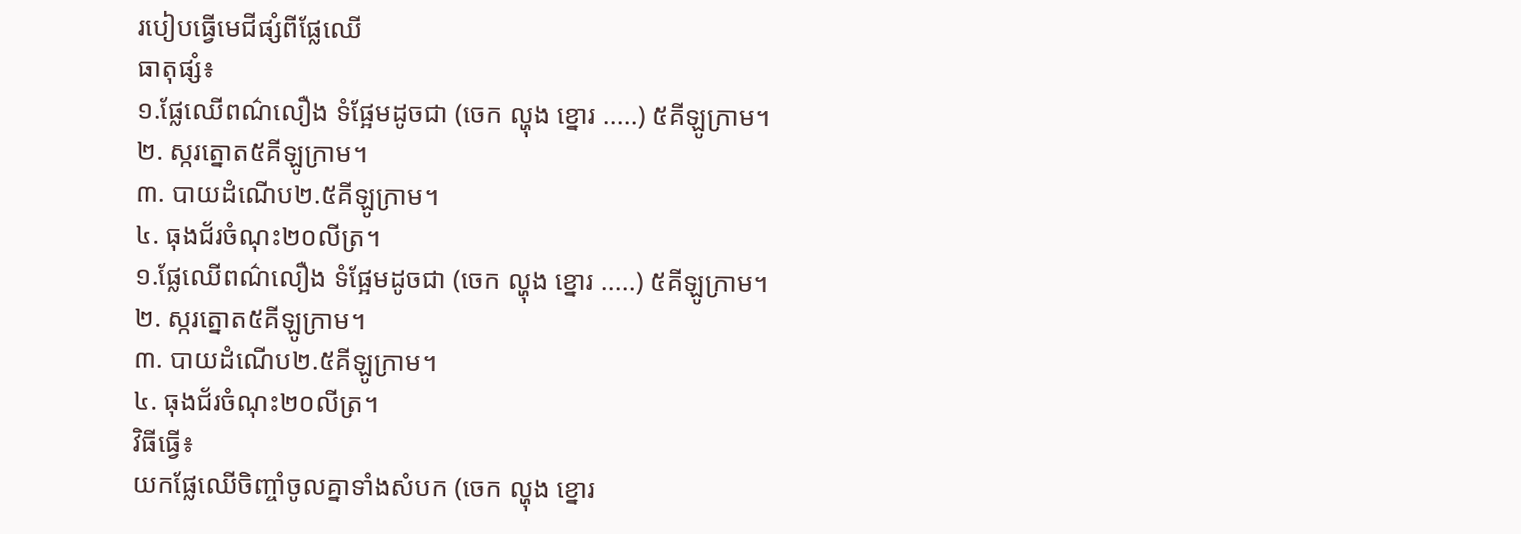របៀបធ្វើមេជីផ្សំពីផ្លែឈើ
ធាតុផ្សំ៖
១.ផ្លែឈើពណ៌លឿង ទំផ្អែមដូចជា (ចេក ល្ហុង ខ្នោរ .....) ៥គីឡូក្រាម។
២. ស្ករត្នោត៥គីឡូក្រាម។
៣. បាយដំណើប២.៥គីឡូក្រាម។
៤. ធុងជ័រចំណុះ២០លីត្រ។
១.ផ្លែឈើពណ៌លឿង ទំផ្អែមដូចជា (ចេក ល្ហុង ខ្នោរ .....) ៥គីឡូក្រាម។
២. ស្ករត្នោត៥គីឡូក្រាម។
៣. បាយដំណើប២.៥គីឡូក្រាម។
៤. ធុងជ័រចំណុះ២០លីត្រ។
វិធីធ្វើ៖
យកផ្លែឈើចិញ្ចាំចូលគ្នាទាំងសំបក (ចេក ល្ហុង ខ្នោរ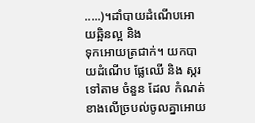.....)។ដាំបាយដំណើបអោយឆ្អិនល្អ និង
ទុកអោយត្រជាក់។ យកបាយដំណើប ផ្លែឈើ និង ស្ករទៅតាម ចំនួន ដែល កំណត់ ខាងលើច្របល់ចូលគ្នាអោយ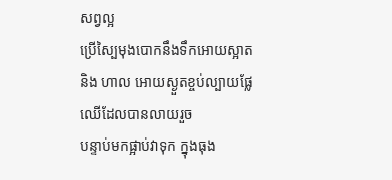សព្វល្អ
ប្រើស្បៃមុងបោកនឹងទឹកអោយស្អាត និង ហាល អោយស្ងួតខ្ចប់ល្បាយផ្លែឈើដែលបានលាយរួច
បន្ទាប់មកផ្អាប់វាទុក ក្នុងធុង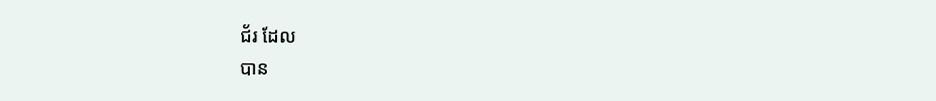ជ័រ ដែល
បាន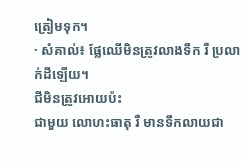ត្រៀមទុក។
· សំគាល់៖ ផ្លែឈើមិនត្រូវលាងទឹក រឺ ប្រលាក់ដីឡើយ។
ជីមិនត្រូវអោយប៉ះ
ជាមួយ លោហះធាតុ រឺ មានទឹកលាយជា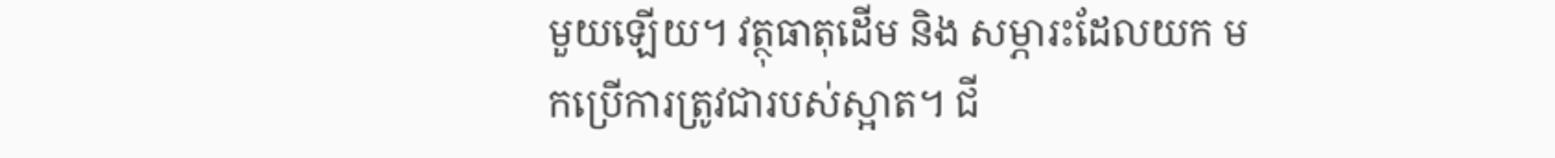មួយឡើយ។ វត្ថុធាតុដើម និង សម្ភារះដែលយក មកប្រើការត្រូវជារបស់ស្អាត។ ជី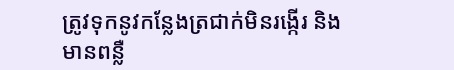ត្រូវទុកនូវកន្លែងត្រជាក់មិនរង្កើរ និង
មានពន្លឺ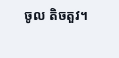ចូល តិចតួវ។